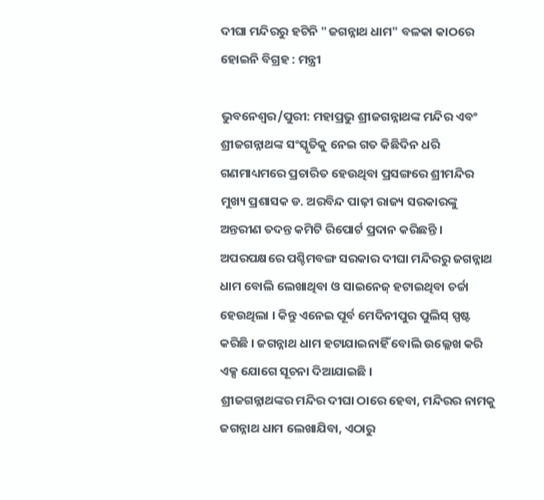ଦୀଘା ମନ୍ଦିରରୁ ହଟିନି "ଜଗନ୍ନାଥ ଧାମ" ବଳକା କାଠରେ ହୋଇନି ବିଗ୍ରହ : ମନ୍ତ୍ରୀ

ଭୁବନେଶ୍ୱର/ପୁରୀ: ମହାପ୍ରଭୁ ଶ୍ରୀଜଗନ୍ନାଥଙ୍କ ମନ୍ଦିର ଏବଂ ଶ୍ରୀଜଗନ୍ନାଥଙ୍କ ସଂସ୍କୃତିକୁ ନେଇ ଗତ କିଛିଦିନ ଧରି ଗଣମାଧ୍ୟମରେ ପ୍ରଚାରିତ ହେଉଥିବା ପ୍ରସଙ୍ଗରେ ଶ୍ରୀମନ୍ଦିର ମୁଖ୍ୟ ପ୍ରଶାସକ ଡ. ଅରବିନ୍ଦ ପାଢ଼ୀ ରାଜ୍ୟ ସରକାରଙ୍କୁ ଅନ୍ତରୀଣ ତଦନ୍ତ କମିଟି ରିପୋର୍ଟ ପ୍ରଦାନ କରିଛନ୍ତି । ଅପରପକ୍ଷରେ ପଶ୍ଚିମବଙ୍ଗ ସରକାର ଦୀଘା ମନ୍ଦିରରୁ ଜଗନ୍ନାଥ ଧାମ ବୋଲି ଲେଖାଥିବା ଓ ସାଇନେଜ୍ ହଟାଇଥିବା ଚର୍ଚ୍ଚା ହେଉଥିଲା । କିନ୍ତୁ ଏନେଇ ପୂର୍ବ ମେଦିନୀପୁର ପୁଲିସ୍ ସ୍ପଷ୍ଟ କରିଛି । ଜଗନ୍ନାଥ ଧାମ ହଟାଯାଇନାହିଁ ବୋଲି ଉଲ୍ଳେଖ କରି ଏକ୍ସ ଯୋଗେ ସୂଚନା ଦିଆଯାଇଛି ।
ଶ୍ରୀଜଗନ୍ନାଥଙ୍କର ମନ୍ଦିର ଦୀଘା ଠାରେ ହେବା, ମନ୍ଦିରର ନାମକୁ ଜଗନ୍ନାଥ ଧାମ ଲେଖାଯିବା, ଏଠାରୁ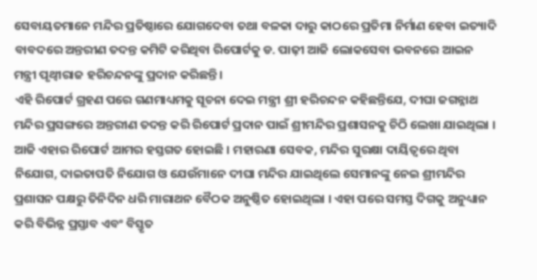ସେବାୟତମାନେ ମନ୍ଦିର ପ୍ରତିଷ୍ଠାରେ ଯୋଗଦେବା ତଥା ବଳକା ଦାରୁ କାଠରେ ପ୍ରତିମା ନିର୍ମାଣ ହେବା ଇତ୍ୟାଦି ବାବଦରେ ଅନ୍ତରୀଣ ତଦନ୍ତ କମିଟି କରିଥିବା ରିପୋର୍ଟକୁ ଡ. ପାଢ଼ୀ ଆଜି ଲୋକସେବା ଭବନରେ ଆଇନ ମନ୍ତ୍ରୀ ପୃଥ୍ୱୀରାଜ ହରିଚନ୍ଦନଙ୍କୁ ପ୍ରଦାନ କରିଛନ୍ତି ।
ଏହି ରିପୋର୍ଟ ଗ୍ରହଣ ପରେ ଗଣମାଧ୍ୟମକୁ ସୂଚନା ଦେଇ ମନ୍ତ୍ରୀ ଶ୍ରୀ ହରିଚନ୍ଦନ କହିଛନ୍ତିଯେ, ଦୀଘା ଜଗନ୍ନାଥ ମନ୍ଦିର ପ୍ରସଙ୍ଗରେ ଅନ୍ତରୀଣ ତଦନ୍ତ କରି ରିପୋର୍ଟ ପ୍ରଦାନ ପାଇଁ ଶ୍ରୀମନ୍ଦିର ପ୍ରଶାସନକୁ ଚିଠି ଲେଖା ଯାଇଥିଲା । ଆଜି ଏହାର ରିପୋର୍ଟ ଆମର ହସ୍ତଗତ ହୋଇଛି । ମହାରଣା ସେବକ, ମନ୍ଦିର ସୁରକ୍ଷା ଦାୟିତ୍ୱରେ ଥିବା ନିଯୋଗ, ଦାଇତାପତି ନିଯୋଗ ଓ ଯେଉଁମାନେ ଦୀଘା ମନ୍ଦିର ଯାଇଥିଲେ ସେମାନଙ୍କୁ ନେଇ ଶ୍ରୀମନ୍ଦିର ପ୍ରଶାସନ ପକ୍ଷରୁ ତିନିଦିନ ଧରି ମାରାଥନ ବୈଠକ ଅନୁଷ୍ଠିତ ହୋଇଥିଲା । ଏହା ପରେ ସମସ୍ତ ଦିଗକୁ ଅନୁଧ୍ୟାନ କରି ବିଭିନ୍ନ ପ୍ରସ୍ତାବ ଏବଂ ବିସ୍ତୃତ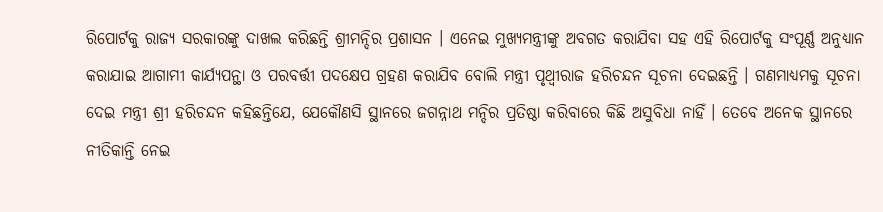ରିପୋର୍ଟକୁ ରାଜ୍ୟ ସରକାରଙ୍କୁ ଦାଖଲ କରିଛନ୍ତି ଶ୍ରୀମନ୍ଦିର ପ୍ରଶାସନ । ଏନେଇ ମୁଖ୍ୟମନ୍ତ୍ରୀଙ୍କୁ ଅବଗତ କରାଯିବା ସହ ଏହି ରିପୋର୍ଟକୁ ସଂପୂର୍ଣ୍ଣ ଅନୁଧ୍ୟାନ କରାଯାଇ ଆଗାମୀ କାର୍ଯ୍ୟପନ୍ଥା ଓ ପରବର୍ତ୍ତୀ ପଦକ୍ଷେପ ଗ୍ରହଣ କରାଯିବ ବୋଲି ମନ୍ତ୍ରୀ ପୃଥ୍ୱୀରାଜ ହରିଚନ୍ଦନ ସୂଚନା ଦେଇଛନ୍ତି । ଗଣମାଧ୍ୟମକୁ ସୂଚନା ଦେଇ ମନ୍ତ୍ରୀ ଶ୍ରୀ ହରିଚନ୍ଦନ କହିଛନ୍ତିଯେ, ଯେକୌଣସି ସ୍ଥାନରେ ଜଗନ୍ନାଥ ମନ୍ଦିର ପ୍ରତିଷ୍ଠା କରିବାରେ କିଛି ଅସୁବିଧା ନାହିଁ । ତେବେ ଅନେକ ସ୍ଥାନରେ ନୀତିକାନ୍ତି ନେଇ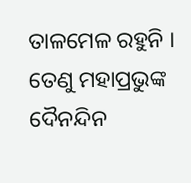ତାଳମେଳ ରହୁନି । ତେଣୁ ମହାପ୍ରଭୁଙ୍କ ଦୈନନ୍ଦିନ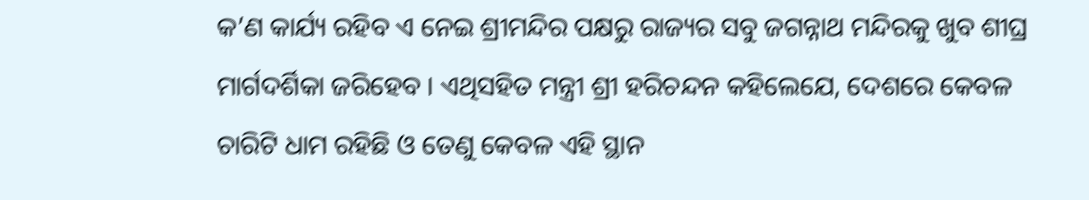କ’ଣ କାର୍ଯ୍ୟ ରହିବ ଏ ନେଇ ଶ୍ରୀମନ୍ଦିର ପକ୍ଷରୁ ରାଜ୍ୟର ସବୁ ଜଗନ୍ନାଥ ମନ୍ଦିରକୁ ଖୁବ ଶୀଘ୍ର ମାର୍ଗଦର୍ଶିକା ଜରିହେବ । ଏଥିସହିତ ମନ୍ତ୍ରୀ ଶ୍ରୀ ହରିଚନ୍ଦନ କହିଲେଯେ, ଦେଶରେ କେବଳ ଚାରିଟି ଧାମ ରହିଛି ଓ ତେଣୁ କେବଳ ଏହି ସ୍ଥାନ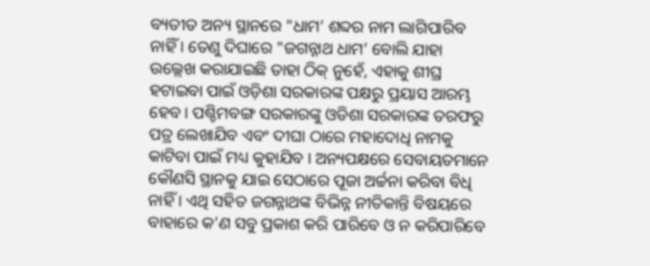ବ୍ୟତୀତ ଅନ୍ୟ ସ୍ଥାନରେ "ଧାମ’ ଶବ୍ଦର ନାମ ଲାଗିପାରିବ ନାହିଁ । ତେଣୁ ଦିଘାରେ "ଜଗନ୍ନାଥ ଧାମ’ ବୋଲି ଯାହା ଉଲ୍ଲେଖ କରାଯାଇଛି ତାହା ଠିକ୍ ନୁହେଁ, ଏହାକୁ ଶୀଘ୍ର ହଟାଇବା ପାଇଁ ଓଡ଼ିଶା ସରକାରଙ୍କ ପକ୍ଷରୁ ପ୍ରୟାସ ଆରମ୍ଭ ହେବ । ପଶ୍ଚିମବଙ୍ଗ ସରକାରଙ୍କୁ ଓଡିଶା ସରକାରଙ୍କ ତରଫରୁ ପତ୍ର ଲେଖାଯିବ ଏବଂ ଦୀଘା ଠାରେ ମହାଦୋଧି ନାମକୁ କାଟିବା ପାଇଁ ମଧ୍ୟ କୁହାଯିବ । ଅନ୍ୟପକ୍ଷରେ ସେବାୟତମାନେ କୌଣସି ସ୍ଥାନକୁ ଯାଇ ସେଠାରେ ପୂଜା ଅର୍ଚ୍ଚନା କରିବା ବିଧି ନାହିଁ । ଏଥି ସହିତ ଜଗନ୍ନାଥଙ୍କ ବିଭିନ୍ନ ନୀତିକାନ୍ତି ବିଷୟରେ ବାହାରେ କ’ଣ ସବୁ ପ୍ରକାଶ କରି ପାରିବେ ଓ ନ କରିପାରିବେ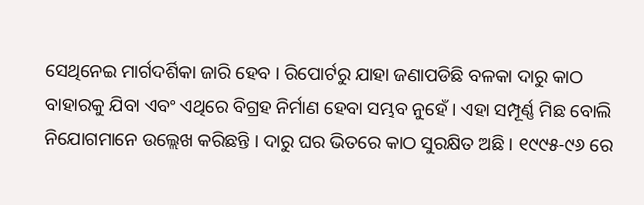ସେଥିନେଇ ମାର୍ଗଦର୍ଶିକା ଜାରି ହେବ । ରିପୋର୍ଟରୁ ଯାହା ଜଣାପଡିଛି ବଳକା ଦାରୁ କାଠ ବାହାରକୁ ଯିବା ଏବଂ ଏଥିରେ ବିଗ୍ରହ ନିର୍ମାଣ ହେବା ସମ୍ଭବ ନୁହେଁ । ଏହା ସମ୍ପୂର୍ଣ୍ଣ ମିଛ ବୋଲି ନିଯୋଗମାନେ ଉଲ୍ଲେଖ କରିଛନ୍ତି । ଦାରୁ ଘର ଭିତରେ କାଠ ସୁରକ୍ଷିତ ଅଛି । ୧୯୯୫-୯୬ ରେ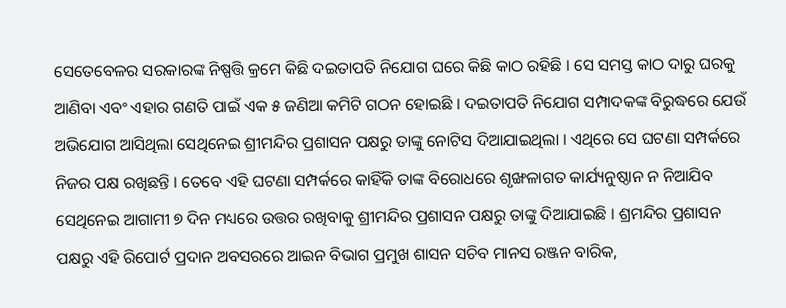ସେତେବେଳର ସରକାରଙ୍କ ନିଷ୍ପତ୍ତି କ୍ରମେ କିଛି ଦଇତାପତି ନିଯୋଗ ଘରେ କିଛି କାଠ ରହିଛି । ସେ ସମସ୍ତ କାଠ ଦାରୁ ଘରକୁ ଆଣିବା ଏବଂ ଏହାର ଗଣତି ପାଇଁ ଏକ ୫ ଜଣିଆ କମିଟି ଗଠନ ହୋଇଛି । ଦଇତାପତି ନିଯୋଗ ସମ୍ପାଦକଙ୍କ ବିରୁଦ୍ଧରେ ଯେଉଁ ଅଭିଯୋଗ ଆସିଥିଲା ସେଥିନେଇ ଶ୍ରୀମନ୍ଦିର ପ୍ରଶାସନ ପକ୍ଷରୁ ତାଙ୍କୁ ନୋଟିସ ଦିଆଯାଇଥିଲା । ଏଥିରେ ସେ ଘଟଣା ସମ୍ପର୍କରେ ନିଜର ପକ୍ଷ ରଖିଛନ୍ତି । ତେବେ ଏହି ଘଟଣା ସମ୍ପର୍କରେ କାହିଁକି ତାଙ୍କ ବିରୋଧରେ ଶୃଙ୍ଖଳାଗତ କାର୍ଯ୍ୟନୁଷ୍ଠାନ ନ ନିଆଯିବ ସେଥିନେଇ ଆଗାମୀ ୭ ଦିନ ମଧ୍ୟରେ ଉତ୍ତର ରଖିବାକୁ ଶ୍ରୀମନ୍ଦିର ପ୍ରଶାସନ ପକ୍ଷରୁ ତାଙ୍କୁ ଦିଆଯାଇଛି । ଶ୍ରମନ୍ଦିର ପ୍ରଶାସନ ପକ୍ଷରୁ ଏହି ରିପୋର୍ଟ ପ୍ରଦାନ ଅବସରରେ ଆଇନ ବିଭାଗ ପ୍ରମୁଖ ଶାସନ ସଚିବ ମାନସ ରଞ୍ଜନ ବାରିକ,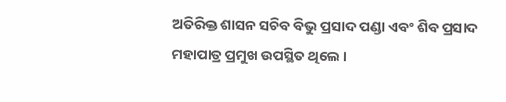ଅତିରିକ୍ତ ଶାସନ ସଚିବ ବିଭୁ ପ୍ରସାଦ ପଣ୍ଡା ଏବଂ ଶିବ ପ୍ରସାଦ ମହାପାତ୍ର ପ୍ରମୁଖ ଉପସ୍ଥିତ ଥିଲେ ।